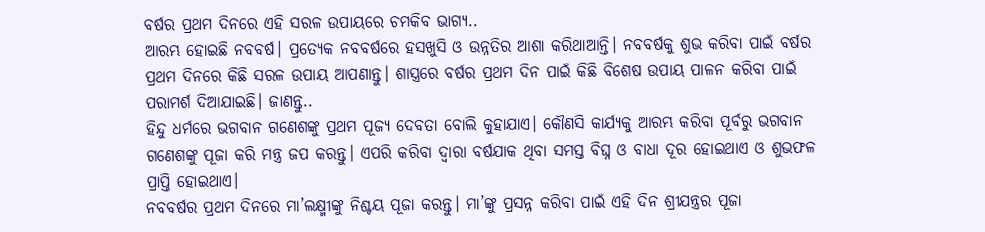ବର୍ଷର ପ୍ରଥମ ଦିନରେ ଏହି ସରଳ ଉପାୟରେ ଚମକିବ ଭାଗ୍ୟ..
ଆରମ୍ଭ ହୋଇଛି ନବବର୍ଷ। ପ୍ରତ୍ୟେକ ନବବର୍ଷରେ ହସଖୁସି ଓ ଉନ୍ନତିର ଆଶା କରିଥାଆନ୍ତି। ନବବର୍ଷକୁ ଶୁଭ କରିବା ପାଇଁ ବର୍ଷର ପ୍ରଥମ ଦିନରେ କିଛି ସରଳ ଉପାୟ ଆପଣାନ୍ତୁ। ଶାସ୍ତ୍ରରେ ବର୍ଷର ପ୍ରଥମ ଦିନ ପାଇଁ କିଛି ବିଶେଷ ଉପାୟ ପାଳନ କରିବା ପାଇଁ ପରାମର୍ଶ ଦିଆଯାଇଛି। ଜାଣନ୍ତୁ..
ହିନ୍ଦୁ ଧର୍ମରେ ଭଗବାନ ଗଣେଶଙ୍କୁ ପ୍ରଥମ ପୂଜ୍ୟ ଦେବତା ବୋଲି କୁହାଯାଏ। କୌଣସି କାର୍ଯ୍ୟକୁ ଆରମ୍ଭ କରିବା ପୂର୍ବରୁ ଭଗବାନ ଗଣେଶଙ୍କୁ ପୂଜା କରି ମନ୍ତ୍ର ଜପ କରନ୍ତୁ। ଏପରି କରିବା ଦ୍ୱାରା ବର୍ଷଯାକ ଥିବା ସମସ୍ତ ବିଘ୍ନ ଓ ବାଧା ଦୂର ହୋଇଥାଏ ଓ ଶୁଭଫଳ ପ୍ରାପ୍ତି ହୋଇଥାଏ।
ନବବର୍ଷର ପ୍ରଥମ ଦିନରେ ମା’ଲକ୍ଷ୍ମୀଙ୍କୁ ନିଶ୍ଚୟ ପୂଜା କରନ୍ତୁ। ମା’ଙ୍କୁ ପ୍ରସନ୍ନ କରିବା ପାଇଁ ଏହି ଦିନ ଶ୍ରୀଯନ୍ତ୍ରର ପୂଜା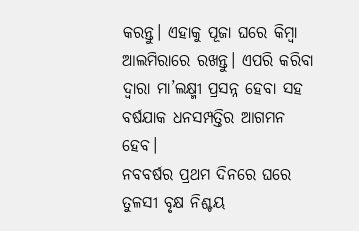କରନ୍ତୁ। ଏହାକୁ ପୂଜା ଘରେ କିମ୍ବା ଆଲମିରାରେ ରଖନ୍ତୁ। ଏପରି କରିବା ଦ୍ୱାରା ମା’ଲକ୍ଷ୍ମୀ ପ୍ରସନ୍ନ ହେବା ସହ ବର୍ଷଯାକ ଧନସମ୍ପତ୍ତିର ଆଗମନ ହେବ।
ନବବର୍ଷର ପ୍ରଥମ ଦିନରେ ଘରେ ତୁଳସୀ ବୃକ୍ଷ ନିଶ୍ଚୟ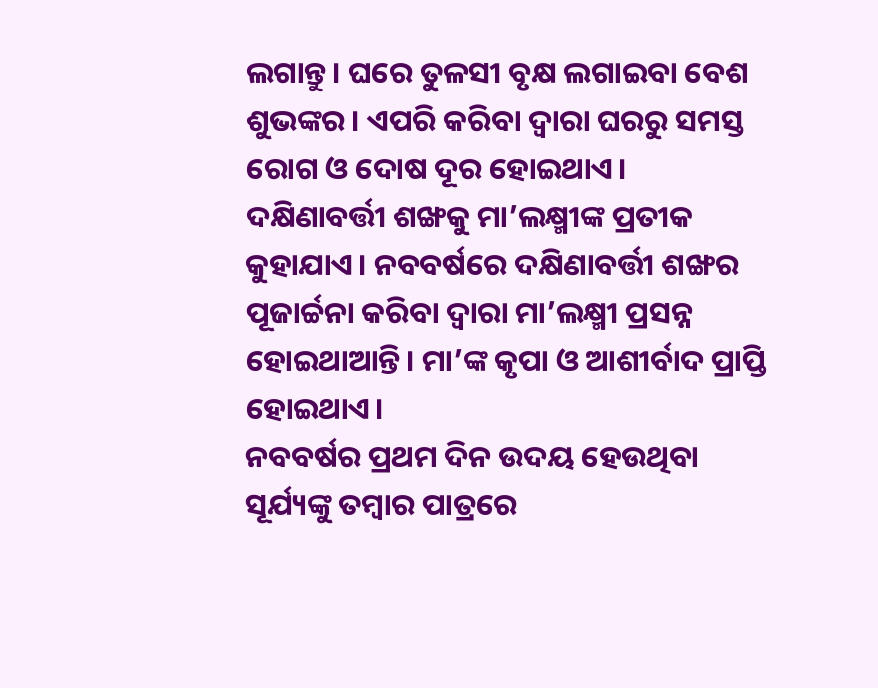ଲଗାନ୍ତୁ। ଘରେ ତୁଳସୀ ବୃକ୍ଷ ଲଗାଇବା ବେଶ ଶୁଭଙ୍କର। ଏପରି କରିବା ଦ୍ୱାରା ଘରରୁ ସମସ୍ତ ରୋଗ ଓ ଦୋଷ ଦୂର ହୋଇଥାଏ।
ଦକ୍ଷିଣାବର୍ତ୍ତୀ ଶଙ୍ଖକୁ ମା’ଲକ୍ଷ୍ମୀଙ୍କ ପ୍ରତୀକ କୁହାଯାଏ। ନବବର୍ଷରେ ଦକ୍ଷିଣାବର୍ତ୍ତୀ ଶଙ୍ଖର ପୂଜାର୍ଚ୍ଚନା କରିବା ଦ୍ୱାରା ମା’ଲକ୍ଷ୍ମୀ ପ୍ରସନ୍ନ ହୋଇଥାଆନ୍ତି। ମା’ଙ୍କ କୃପା ଓ ଆଶୀର୍ବାଦ ପ୍ରାପ୍ତି ହୋଇଥାଏ।
ନବବର୍ଷର ପ୍ରଥମ ଦିନ ଉଦୟ ହେଉଥିବା ସୂର୍ଯ୍ୟଙ୍କୁ ତମ୍ବାର ପାତ୍ରରେ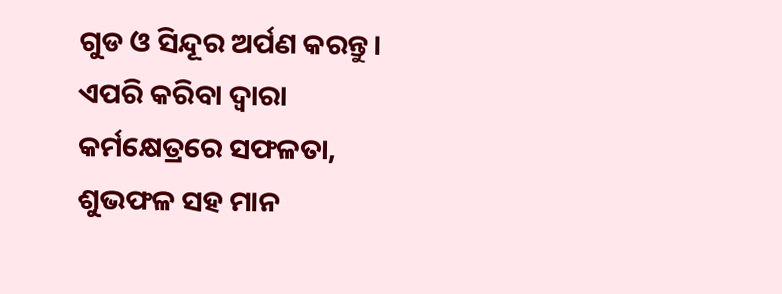ଗୁଡ ଓ ସିନ୍ଦୂର ଅର୍ପଣ କରନ୍ତୁ। ଏପରି କରିବା ଦ୍ୱାରା କର୍ମକ୍ଷେତ୍ରରେ ସଫଳତା, ଶୁଭଫଳ ସହ ମାନ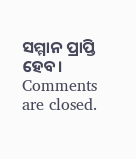ସମ୍ମାନ ପ୍ରାପ୍ତି ହେବ।
Comments are closed.